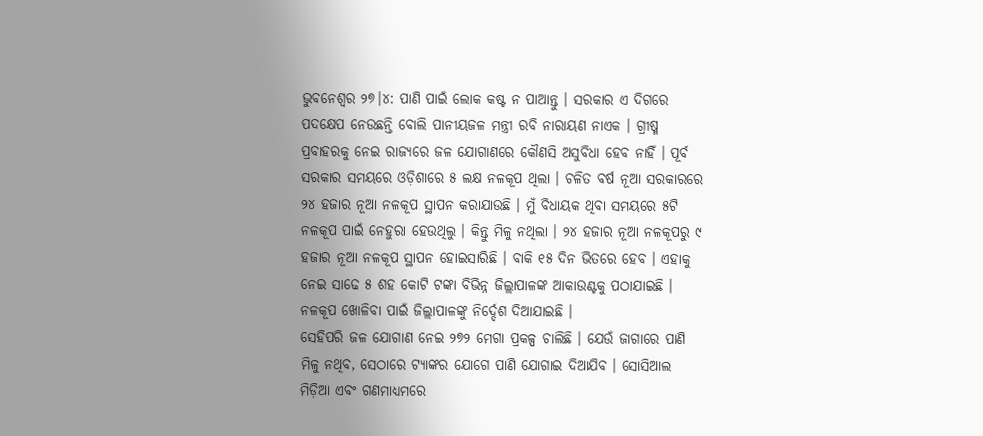ଭୁବନେଶ୍ବର ୨୭।୪: ପାଣି ପାଇଁ ଲୋକ କଷ୍ଟ ନ ପାଆନ୍ତୁ । ସରକାର ଏ ଦିଗରେ ପଦକ୍ଷେପ ନେଉଛନ୍ତି ବୋଲି ପାନୀୟଜଳ ମନ୍ତ୍ରୀ ରବି ନାରାୟଣ ନାଏକ । ଗ୍ରୀଷ୍ମ ପ୍ରବାହରକୁ ନେଇ ରାଜ୍ୟରେ ଜଳ ଯୋଗାଣରେ କୌଣସି ଅସୁବିଧା ହେବ ନାହିଁ । ପୂର୍ବ ସରକାର ସମୟରେ ଓଡ଼ିଶାରେ ୫ ଲକ୍ଷ ନଳକୂପ ଥିଲା । ଚଳିତ ବର୍ଷ ନୂଆ ସରକାରରେ ୨୪ ହଜାର ନୂଆ ନଳକୂପ ସ୍ଥାପନ କରାଯାଉଛି । ମୁଁ ବିଧାୟକ ଥିବା ସମୟରେ ୫ଟି ନଳକୂପ ପାଇଁ ନେହୁରା ହେଉଥିଲୁ । କିନ୍ତୁ ମିଳୁ ନଥିଲା । ୨୪ ହଜାର ନୂଆ ନଳକୂପରୁ ୯ ହଜାର ନୂଆ ନଳକୂପ ସ୍ଥାପନ ହୋଇସାରିଛି । ବାକି ୧୫ ଦିନ ଭିତରେ ହେବ । ଏହାକୁ ନେଇ ସାଢେ ୫ ଶହ କୋଟି ଟଙ୍କା ବିଭିନ୍ନ ଜିଲ୍ଲାପାଳଙ୍କ ଆକାଉଣ୍ଟକୁ ପଠାଯାଇଛି । ନଳକୂପ ଖୋଳିବା ପାଇଁ ଜିଲ୍ଲାପାଳଙ୍କୁ ନିର୍ଦ୍ଦେଶ ଦିଆଯାଇଛି ।
ସେହିପରି ଜଳ ଯୋଗାଣ ନେଇ ୨୭୨ ମେଗା ପ୍ରକଳ୍ପ ଚାଲିଛି । ଯେଉଁ ଜାଗାରେ ପାଣି ମିଳୁ ନଥିବ, ସେଠାରେ ଟ୍ୟାଙ୍କର ଯୋଗେ ପାଣି ଯୋଗାଇ ଦିଆଯିବ । ସୋସିଆଲ ମିଡ଼ିଆ ଏବଂ ଗଣମାଧ୍ୟମରେ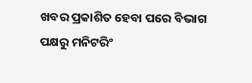ଖବର ପ୍ରକାଶିତ ହେବା ପରେ ବିଭାଗ ପକ୍ଷରୁ ମନିଟରିଂ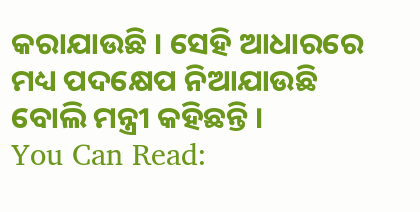କରାଯାଉଛି । ସେହି ଆଧାରରେ ମଧ୍ୟ ପଦକ୍ଷେପ ନିଆଯାଉଛି ବୋଲି ମନ୍ତ୍ରୀ କହିଛନ୍ତି ।
You Can Read: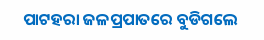ପାଟହରା ଜଳପ୍ରପାତରେ ବୁଡିଗଲେ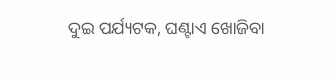ଦୁଇ ପର୍ଯ୍ୟଟକ, ଘଣ୍ଟାଏ ଖୋଜିବା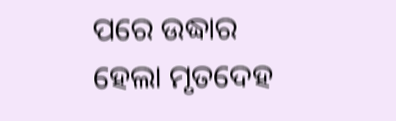ପରେ ଉଦ୍ଧାର ହେଲା ମୃତଦେହ